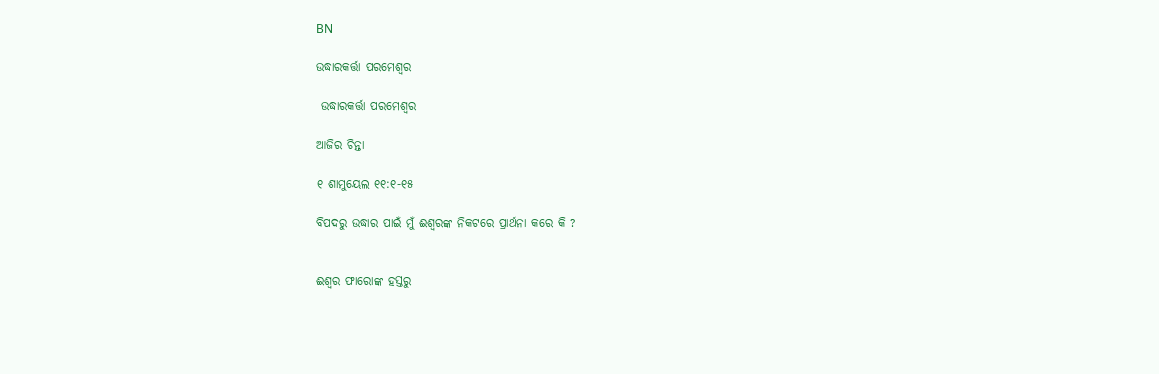BN

ଉଦ୍ଧାରକର୍ତ୍ତା ପରମେଶ୍ୱର

 ଉଦ୍ଧାରକର୍ତ୍ତା ପରମେଶ୍ୱର

ଆଜିର ଚିନ୍ତା

୧ ଶାମୁୟେଲ ୧୧:୧-୧୫

ବିପଦରୁ ଉଦ୍ଧାର ପାଇଁ ମୁଁ ଈଶ୍ୱରଙ୍କ ନିକଟରେ ପ୍ରାର୍ଥନା କରେ କି ?


ଈଶ୍ଵର ଫାରୋଙ୍କ ହସ୍ତରୁ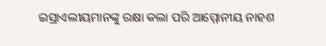ଇସ୍ରାଏଲୀୟମାନଙ୍କୁ ରକ୍ଷା କଲା ପରି ଆମ୍ମୋନୀୟ ନାହଶ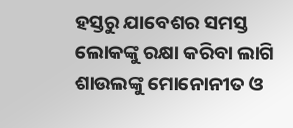ହସ୍ତରୁ ଯାବେଶର ସମସ୍ତ ଲୋକଙ୍କୁ ରକ୍ଷା କରିବା ଲାଗି ଶାଉଲଙ୍କୁ ମୋନୋନୀତ ଓ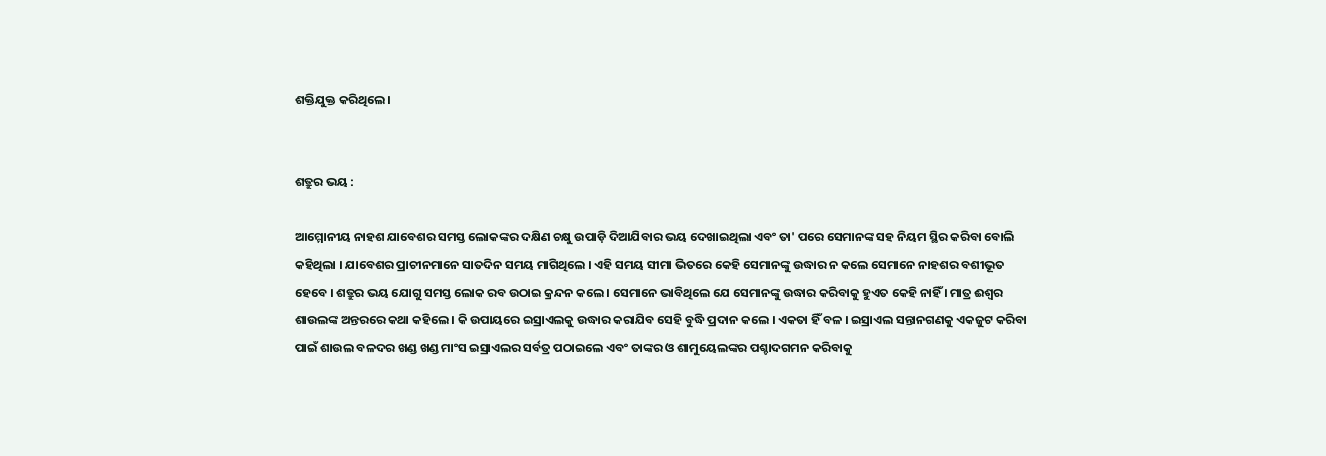ଶକ୍ତିଯୁକ୍ତ କରିଥିଲେ ।


ଶତ୍ରୁର ଭୟ :

ଆମ୍ମୋନୀୟ ନାହଶ ଯାବେଶର ସମସ୍ତ ଲୋକଙ୍କର ଦକ୍ଷିଣ ଚକ୍ଷୁ ଉପାଡ଼ି ଦିଆଯିବାର ଭୟ ଦେଖାଇଥିଲା ଏବଂ ତା' ପରେ ସେମାନଙ୍କ ସହ ନିୟମ ସ୍ଥିର କରିବା ବୋଲି କହିଥିଲା । ଯାବେଶର ପ୍ରାଚୀନମାନେ ସାତଦିନ ସମୟ ମାଗିଥିଲେ । ଏହି ସମୟ ସୀମା ଭିତରେ କେହି ସେମାନଙ୍କୁ ଉଦ୍ଧାର ନ କଲେ ସେମାନେ ନାହଶର ବଶୀଭୂତ ହେବେ । ଶତ୍ରୁର ଭୟ ଯୋଗୁ ସମସ୍ତ ଲୋକ ରବ ଉଠାଇ କ୍ରନ୍ଦନ କଲେ । ସେମାନେ ଭାବିଥିଲେ ଯେ ସେମାନଙ୍କୁ ଉଦ୍ଧାର କରିବାକୁ ହୁଏତ କେହି ନାହିଁ । ମାତ୍ର ଈଶ୍ଵର ଶାଉଲଙ୍କ ଅନ୍ତରରେ କଥା କହିଲେ । କି ଉପାୟରେ ଇସ୍ରାଏଲକୁ ଉଦ୍ଧାର କରାଯିବ ସେହି ବୁଦ୍ଧି ପ୍ରଦାନ କଲେ । ଏକତା ହିଁ ବଳ । ଇସ୍ରାଏଲ ସନ୍ତାନଗଣକୁ ଏକଜୁଟ କରିବା ପାଇଁ ଶାଉଲ ବଳଦର ଖଣ୍ଡ ଖଣ୍ଡ ମାଂସ ଇସ୍ରାଏଲର ସର୍ବତ୍ର ପଠାଇଲେ ଏବଂ ତାଙ୍କର ଓ ଶାମୁୟେଲଙ୍କର ପଶ୍ଚାଦଗମନ କରିବାକୁ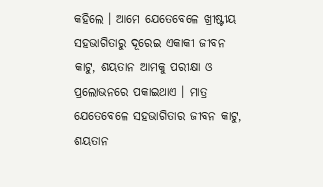କହିଲେ । ଆମେ ଯେତେବେଳେ ଖ୍ରୀଷ୍ଟୀୟ ସହଭାଗିତାରୁ ଦୂରେଇ ଏକାକୀ ଜୀବନ କାଟୁ, ଶୟତାନ ଆମକୁ ପରୀକ୍ଷା ଓ ପ୍ରଲୋଭନରେ ପକାଇଥାଏ । ମାତ୍ର ଯେତେବେଳେ ସହଭାଗିତାର ଜୀବନ କାଟୁ, ଶୟତାନ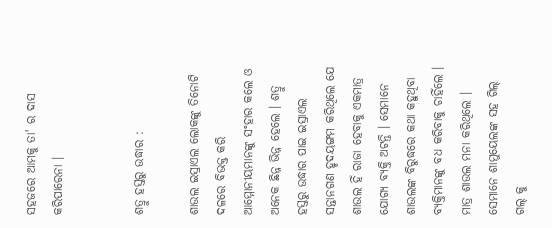ସହଜରେ ଆମକୁ ତା' ର ଦାସ  କରିପାରେନା ।


ଶତ୍ରୁ ହସ୍ତରୁ ଉଦ୍ଧାର :

ଶାଉଲ ଇସ୍ରାଏଲ ଲୋକଙ୍କୁ ତିନୋଟି ଦଳରେ ବିଭକ୍ତ କରି ଆମ୍ମୋନୀୟମାନଙ୍କୁ ସଂହାର କଲେ ଓ ଅନେକ ଛିନ୍ନ ଭିନ୍ନ ହେଲେ । ଶତ୍ରୁ ହସ୍ତରୁ ଉଦ୍ଧାର ପାଇ ଇସ୍ରାଏଲ ସନ୍ତାନଗଣ ହୃଦୟଙ୍ଗମ କରିଥିଲେ ଯେ ଶାଉଲ ହିଁ ରାଜା ହେବାକୁ ଏକମାତ୍ର ଯୋଗ୍ୟ ବ୍ୟକ୍ତି ଅଟନ୍ତି । ସେମାନେ ଶାଉଲଙ୍କ ବିରୁଦ୍ଧରେ କଥା କହୁଥିବା ବ୍ୟକ୍ତିମାନଙ୍କୁ ବଧ କରିବାକୁ ଚାହିଁଲେ । ମାତ୍ର ଶାଉଲ ମନା କରିଥିଲେ । ସେମାନେ ଶାମୁୟେଲଙ୍କ ସହ ଗିଲ୍ ଗଲ୍ କୁ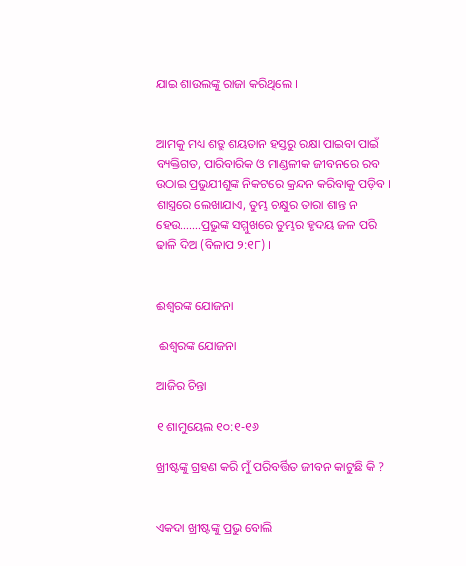ଯାଇ ଶାଉଲଙ୍କୁ ରାଜା କରିଥିଲେ ।


ଆମକୁ ମଧ୍ୟ ଶତ୍ରୁ ଶୟତାନ ହସ୍ତରୁ ରକ୍ଷା ପାଇବା ପାଇଁ ବ୍ୟକ୍ତିଗତ, ପାରିବାରିକ ଓ ମାଣ୍ଡଳୀକ ଜୀବନରେ ରବ ଉଠାଇ ପ୍ରଭୁଯୀଶୁଙ୍କ ନିକଟରେ କ୍ରନ୍ଦନ କରିବାକୁ ପଡ଼ିବ । ଶାସ୍ତ୍ରରେ ଲେଖାଯାଏ, ତୁମ୍ଭ ଚକ୍ଷୁର ତାରା ଶାନ୍ତ ନ ହେଉ…….ପ୍ରଭୁଙ୍କ ସମ୍ମୁଖରେ ତୁମ୍ଭର ହୃଦୟ ଜଳ ପରି ଢାଳି ଦିଅ (ବିଳାପ ୨:୧୮) ।


ଈଶ୍ୱରଙ୍କ ଯୋଜନା

 ଈଶ୍ୱରଙ୍କ ଯୋଜନା

ଆଜିର ଚିନ୍ତା

୧ ଶାମୁୟେଲ ୧୦:୧-୧୬

ଖ୍ରୀଷ୍ଟଙ୍କୁ ଗ୍ରହଣ କରି ମୁଁ ପରିବର୍ତ୍ତିତ ଜୀବନ କାଟୁଛି କି ?


ଏକଦା ଖ୍ରୀଷ୍ଟଙ୍କୁ ପ୍ରଭୁ ବୋଲି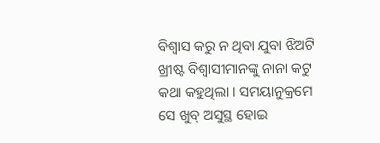ବିଶ୍ୱାସ କରୁ ନ ଥିବା ଯୁବା ଝିଅଟି ଖ୍ରୀଷ୍ଟ ବିଶ୍ବାସୀମାନଙ୍କୁ ନାନା କଟୁ କଥା କହୁଥିଲା । ସମୟାନୁକ୍ରମେ ସେ ଖୁବ୍ ଅସୁସ୍ଥ ହୋଇ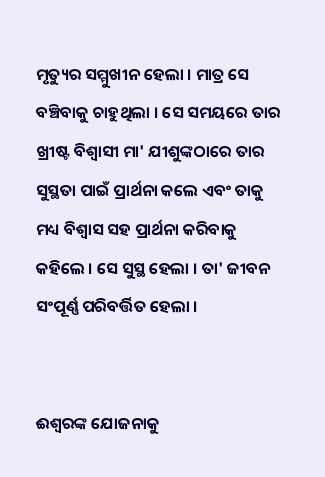ମୃତ୍ୟୁର ସମ୍ମୁଖୀନ ହେଲା । ମାତ୍ର ସେ ବଞ୍ଚିବାକୁ ଚାହୁଥିଲା । ସେ ସମୟରେ ତାର ଖ୍ରୀଷ୍ଟ ବିଶ୍ବାସୀ ମା' ଯୀଶୁଙ୍କଠାରେ ତାର ସୁସ୍ଥତା ପାଇଁ ପ୍ରାର୍ଥନା କଲେ ଏବଂ ତାକୁ ମଧ୍ୟ ବିଶ୍ଵାସ ସହ ପ୍ରାର୍ଥନା କରିବାକୁ କହିଲେ । ସେ ସୁସ୍ଥ ହେଲା । ତା' ଜୀବନ ସଂପୂର୍ଣ୍ଣ ପରିବର୍ତ୍ତିତ ହେଲା ।


ଈଶ୍ୱରଙ୍କ ଯୋଜନାକୁ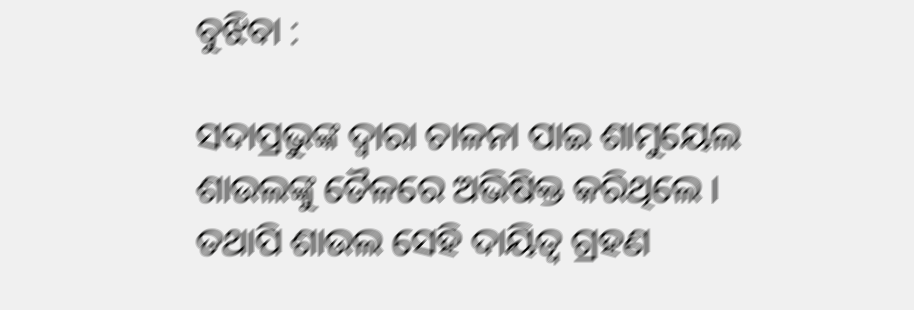ବୁଝିବା :

ସଦାପ୍ରଭୁଙ୍କ ଦ୍ଵାରା ଚାଳନା ପାଇ ଶାମୁୟେଲ ଶାଉଲଙ୍କୁ ତୈଳରେ ଅଭିଷିକ୍ତ କରିଥିଲେ । ତଥାପି ଶାଉଲ ସେହି ଦାୟିତ୍ବ ଗ୍ରହଣ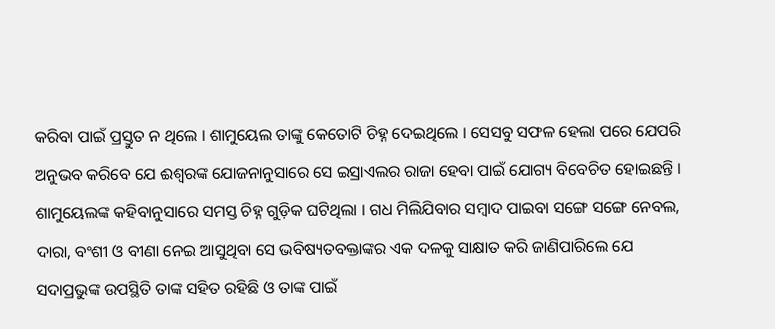କରିବା ପାଇଁ ପ୍ରସ୍ତୁତ ନ ଥିଲେ । ଶାମୁୟେଲ ତାଙ୍କୁ କେତୋଟି ଚିହ୍ନ ଦେଇଥିଲେ । ସେସବୁ ସଫଳ ହେଲା ପରେ ଯେପରି ଅନୁଭବ କରିବେ ଯେ ଈଶ୍ୱରଙ୍କ ଯୋଜନାନୁସାରେ ସେ ଇସ୍ରାଏଲର ରାଜା ହେବା ପାଇଁ ଯୋଗ୍ୟ ବିବେଚିତ ହୋଇଛନ୍ତି । ଶାମୁୟେଲଙ୍କ କହିବାନୁସାରେ ସମସ୍ତ ଚିହ୍ନ ଗୁଡ଼ିକ ଘଟିଥିଲା । ଗଧ ମିଲିଯିବାର ସମ୍ବାଦ ପାଇବା ସଙ୍ଗେ ସଙ୍ଗେ ନେବଲ, ଦାରା, ବଂଶୀ ଓ ବୀଣା ନେଇ ଆସୁଥିବା ସେ ଭବିଷ୍ୟତବକ୍ତାଙ୍କର ଏକ ଦଳକୁ ସାକ୍ଷାତ କରି ଜାଣିପାରିଲେ ଯେ ସଦାପ୍ରଭୁଙ୍କ ଉପସ୍ଥିତି ତାଙ୍କ ସହିତ ରହିଛି ଓ ତାଙ୍କ ପାଇଁ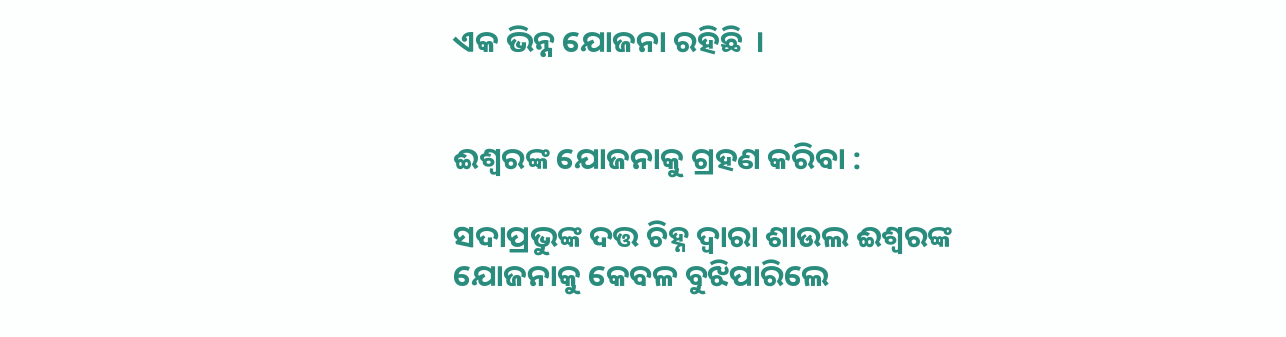ଏକ ଭିନ୍ନ ଯୋଜନା ରହିଛି  ।


ଈଶ୍ବରଙ୍କ ଯୋଜନାକୁ ଗ୍ରହଣ କରିବା :

ସଦାପ୍ରଭୁଙ୍କ ଦତ୍ତ ଚିହ୍ନ ଦ୍ଵାରା ଶାଉଲ ଈଶ୍ୱରଙ୍କ ଯୋଜନାକୁ କେବଳ ବୁଝିପାରିଲେ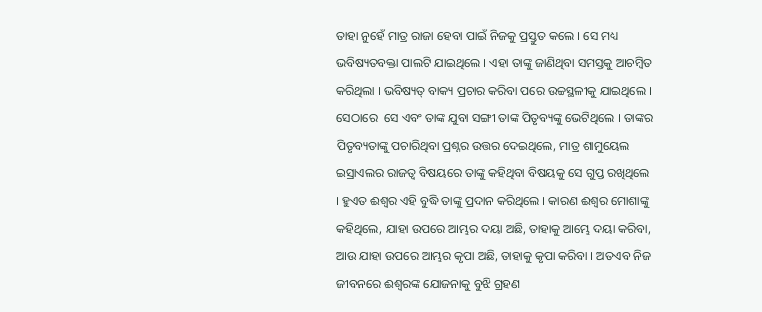ତାହା ନୁହେଁ ମାତ୍ର ରାଜା ହେବା ପାଇଁ ନିଜକୁ ପ୍ରସ୍ତୁତ କଲେ । ସେ ମଧ୍ୟ ଭବିଷ୍ୟତବକ୍ତା ପାଲଟି ଯାଇଥିଲେ । ଏହା ତାଙ୍କୁ ଜାଣିଥିବା ସମସ୍ତକୁ ଆଚମ୍ବିତ କରିଥିଲା । ଭବିଷ୍ୟତ୍ ବାକ୍ୟ ପ୍ରଚାର କରିବା ପରେ ଉଚ୍ଚସ୍ଥଳୀକୁ ଯାଇଥିଲେ । ସେଠାରେ  ସେ ଏବଂ ତାଙ୍କ ଯୁବା ସଙ୍ଗୀ ତାଙ୍କ ପିତୃବ୍ୟଙ୍କୁ ଭେଟିଥିଲେ । ତାଙ୍କର ପିତୃବ୍ୟତାଙ୍କୁ ପଚାରିଥିବା ପ୍ରଶ୍ନର ଉତ୍ତର ଦେଇଥିଲେ, ମାତ୍ର ଶାମୁୟେଲ ଇସ୍ରାଏଲର ରାଜତ୍ୱ ବିଷୟରେ ତାଙ୍କୁ କହିଥିବା ବିଷୟକୁ ସେ ଗୁପ୍ତ ରଖିଥିଲେ । ହୁଏତ ଈଶ୍ବର ଏହି ବୁଦ୍ଧି ତାଙ୍କୁ ପ୍ରଦାନ କରିଥିଲେ । କାରଣ ଈଶ୍ବର ମୋଶାଙ୍କୁ କହିଥିଲେ, ଯାହା ଉପରେ ଆମ୍ଭର ଦୟା ଅଛି, ତାହାକୁ ଆମ୍ଭେ ଦୟା କରିବା, ଆଉ ଯାହା ଉପରେ ଆମ୍ଭର କୃପା ଅଛି, ତାହାକୁ କୃପା କରିବା । ଅତଏବ ନିଜ ଜୀବନରେ ଈଶ୍ବରଙ୍କ ଯୋଜନାକୁ ବୁଝି ଗ୍ରହଣ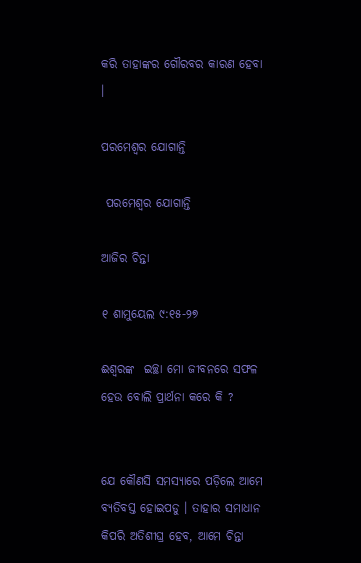କରି ତାହାଙ୍କର ଗୌରବର କାରଣ ହେବା ।

ପରମେଶ୍ବର ଯୋଗାନ୍ତି

 ପରମେଶ୍ବର ଯୋଗାନ୍ତି

ଆଜିର ଚିନ୍ତା

୧ ଶାମୁୟେଲ ୯:୧୫-୨୭

ଈଶ୍ୱରଙ୍କ  ଇଚ୍ଛା ମୋ ଜୀବନରେ ସଫଳ ହେଉ ବୋଲି ପ୍ରାର୍ଥନା କରେ କି ?


ଯେ କୌଣସି ସମସ୍ୟାରେ ପଡ଼ିଲେ ଆମେ ବ୍ୟତିବସ୍ତ ହୋଇପଡୁ । ତାହାର ସମାଧାନ କିପରି ଅତିଶୀଘ୍ର ହେବ, ଆମେ ଚିନ୍ତା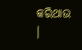କରିଥାଉ ।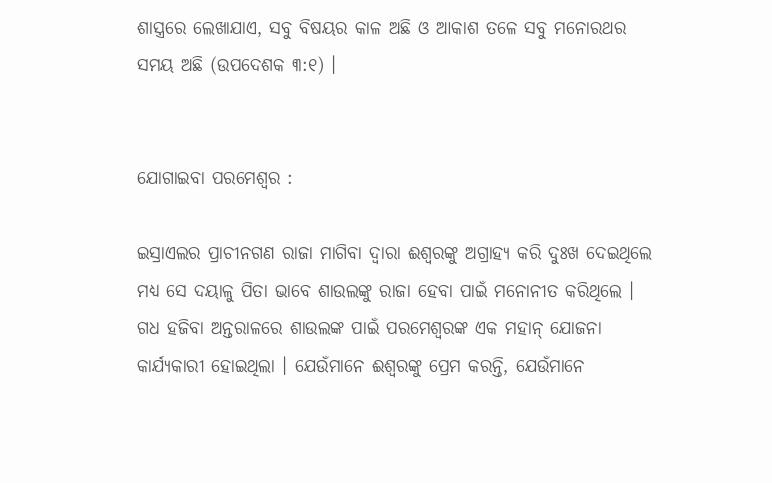ଶାସ୍ତ୍ରରେ ଲେଖାଯାଏ, ସବୁ ବିଷୟର କାଳ ଅଛି ଓ ଆକାଶ ତଳେ ସବୁ ମନୋରଥର ସମୟ ଅଛି (ଉପଦେଶକ ୩:୧) ।


ଯୋଗାଇବା ପରମେଶ୍ୱର :

ଇସ୍ରାଏଲର ପ୍ରାଚୀନଗଣ ରାଜା ମାଗିବା ଦ୍ଵାରା ଈଶ୍ୱରଙ୍କୁ ଅଗ୍ରାହ୍ୟ କରି ଦୁଃଖ ଦେଇଥିଲେ ମଧ୍ୟ ସେ ଦୟାଳୁ ପିତା ଭାବେ ଶାଉଲଙ୍କୁ ରାଜା ହେବା ପାଇଁ ମନୋନୀତ କରିଥିଲେ । ଗଧ ହଜିବା ଅନ୍ତରାଳରେ ଶାଉଲଙ୍କ ପାଇଁ ପରମେଶ୍ୱରଙ୍କ ଏକ ମହାନ୍ ଯୋଜନା କାର୍ଯ୍ୟକାରୀ ହୋଇଥିଲା । ଯେଉଁମାନେ ଈଶ୍ୱରଙ୍କୁ ପ୍ରେମ କରନ୍ତି, ଯେଉଁମାନେ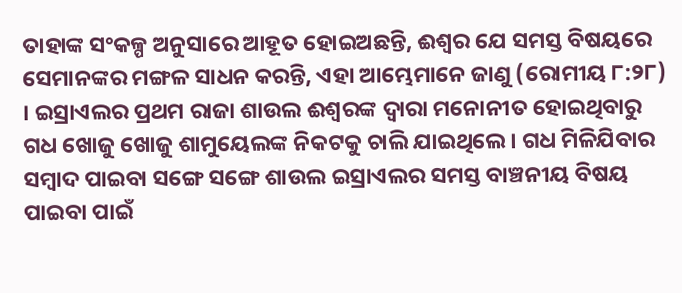ତାହାଙ୍କ ସଂକଳ୍ପ ଅନୁସାରେ ଆହୂତ ହୋଇଅଛନ୍ତି, ଈଶ୍ଵର ଯେ ସମସ୍ତ ବିଷୟରେ ସେମାନଙ୍କର ମଙ୍ଗଳ ସାଧନ କରନ୍ତି, ଏହା ଆମ୍ଭେମାନେ ଜାଣୁ (ରୋମୀୟ ୮:୨୮) । ଇସ୍ରାଏଲର ପ୍ରଥମ ରାଜା ଶାଉଲ ଈଶ୍ୱରଙ୍କ ଦ୍ଵାରା ମନୋନୀତ ହୋଇଥିବାରୁ ଗଧ ଖୋଜୁ ଖୋଜୁ ଶାମୁୟେଲଙ୍କ ନିକଟକୁ ଚାଲି ଯାଇଥିଲେ । ଗଧ ମିଳିଯିବାର ସମ୍ବାଦ ପାଇବା ସଙ୍ଗେ ସଙ୍ଗେ ଶାଉଲ ଇସ୍ରାଏଲର ସମସ୍ତ ବାଞ୍ଚନୀୟ ବିଷୟ ପାଇବା ପାଇଁ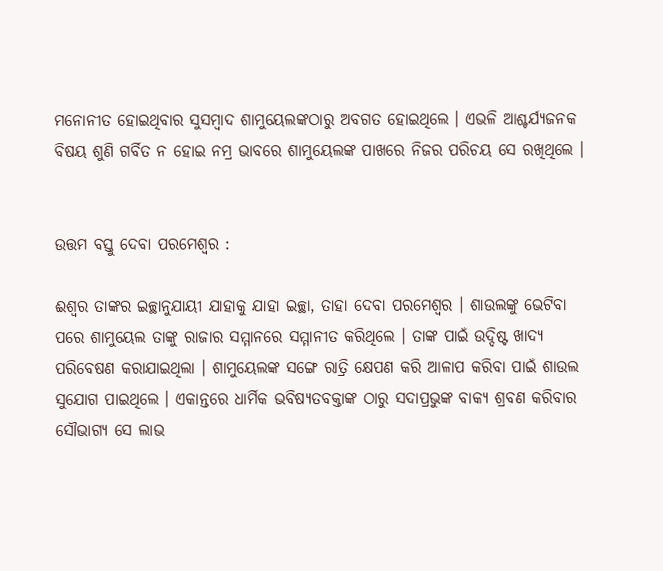ମନୋନୀତ ହୋଇଥିବାର ସୁସମ୍ବାଦ ଶାମୁୟେଲଙ୍କଠାରୁ ଅବଗତ ହୋଇଥିଲେ । ଏଭଳି ଆଶ୍ଚର୍ଯ୍ୟଜନକ ବିଷୟ ଶୁଣି ଗର୍ବିତ ନ ହୋଇ ନମ୍ର ଭାବରେ ଶାମୁୟେଲଙ୍କ ପାଖରେ ନିଜର ପରିଚୟ ସେ ରଖିଥିଲେ ।


ଉତ୍ତମ ବସ୍ତୁ ଦେବା ପରମେଶ୍ୱର :

ଈଶ୍ଵର ତାଙ୍କର ଇଚ୍ଛାନୁଯାୟୀ ଯାହାକୁ ଯାହା ଇଚ୍ଛା, ତାହା ଦେବା ପରମେଶ୍ୱର । ଶାଉଲଙ୍କୁ ଭେଟିବା ପରେ ଶାମୁୟେଲ ତାଙ୍କୁ ରାଜାର ସମ୍ମାନରେ ସମ୍ମାନୀତ କରିଥିଲେ । ତାଙ୍କ ପାଇଁ ଉଦ୍ଦିଷ୍ଟ ଖାଦ୍ୟ ପରିବେଷଣ କରାଯାଇଥିଲା । ଶାମୁୟେଲଙ୍କ ସଙ୍ଗେ ରାତ୍ରି କ୍ଷେପଣ କରି ଆଳାପ କରିବା ପାଇଁ ଶାଉଲ ସୁଯୋଗ ପାଇଥିଲେ । ଏକାନ୍ତରେ ଧାର୍ମିକ ଭବିଷ୍ୟତବକ୍ତାଙ୍କ ଠାରୁ ସଦାପ୍ରଭୁଙ୍କ ବାକ୍ୟ ଶ୍ରବଣ କରିବାର ସୌଭାଗ୍ୟ ସେ ଲାଭ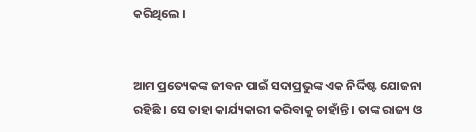କରିଥିଲେ ।


ଆମ ପ୍ରତ୍ୟେକଙ୍କ ଜୀବନ ପାଇଁ ସଦାପ୍ରଭୁଙ୍କ ଏକ ନିର୍ଦ୍ଦିଷ୍ଟ ଯୋଜନା ରହିଛି । ସେ ତାହା କାର୍ଯ୍ୟକାରୀ କରିବାକୁ ଚାହାଁନ୍ତି । ତାଙ୍କ ରାଜ୍ୟ ଓ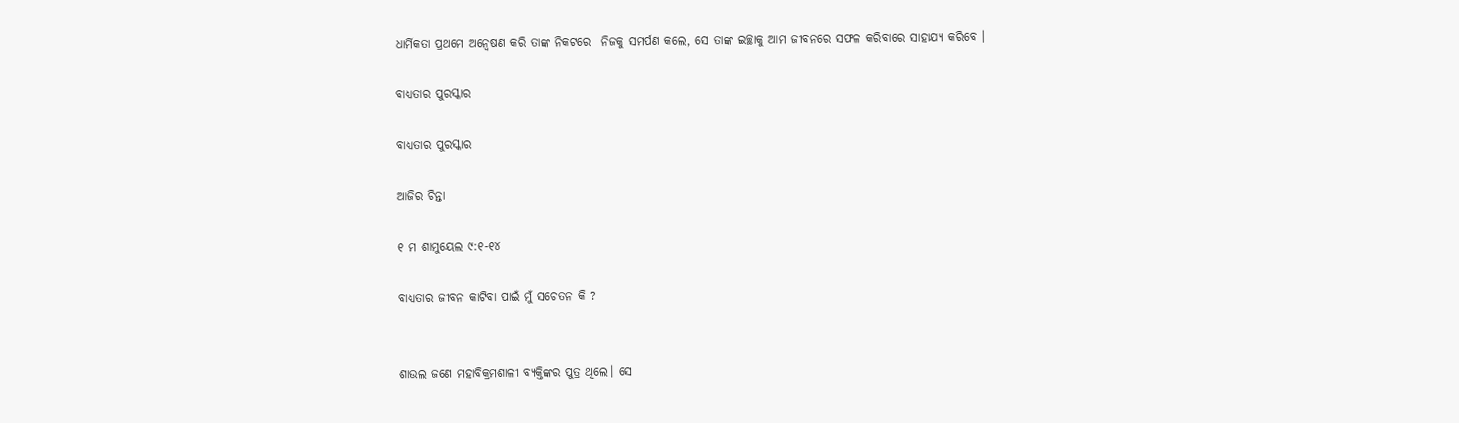ଧାର୍ମିକତା ପ୍ରଥମେ ଅନ୍ଵେଷଣ କରି ତାଙ୍କ ନିକଟରେ  ନିଜକୁ ସମର୍ପଣ କଲେ, ସେ ତାଙ୍କ ଇଚ୍ଛାକୁ ଆମ ଜୀବନରେ ସଫଳ କରିବାରେ ସାହାଯ୍ୟ କରିବେ ।

ବାଧ୍ୟତାର ପୁରସ୍କାର

ବାଧ୍ୟତାର ପୁରସ୍କାର

ଆଜିର ଚିନ୍ତା

୧ ମ ଶାମୁୟେଲ ୯:୧-୧୪

ବାଧ୍ୟତାର ଜୀବନ କାଟିବା ପାଇଁ ମୁଁ ସଚେତନ କି ?


ଶାଉଲ ଜଣେ ମହାବିକ୍ରମଶାଳୀ ବ୍ୟକ୍ତିଙ୍କର ପୁତ୍ର ଥିଲେ। ସେ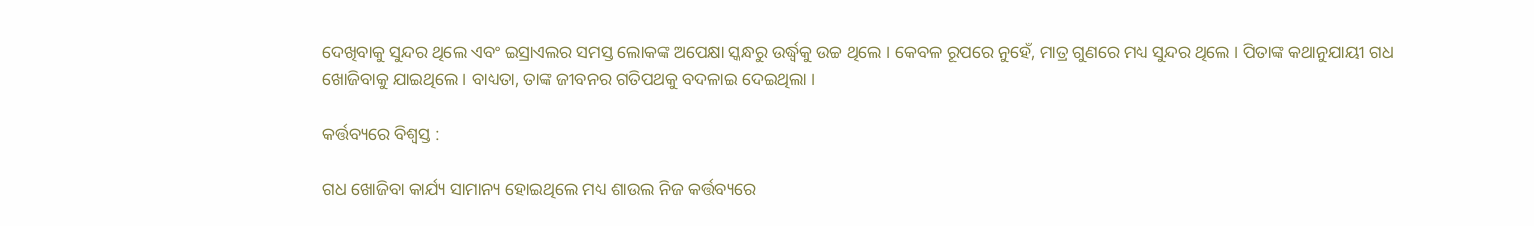ଦେଖିବାକୁ ସୁନ୍ଦର ଥିଲେ ଏବଂ ଇସ୍ରାଏଲର ସମସ୍ତ ଲୋକଙ୍କ ଅପେକ୍ଷା ସ୍କନ୍ଧରୁ ଉର୍ଦ୍ଧ୍ଵକୁ ଉଚ୍ଚ ଥିଲେ । କେବଳ ରୂପରେ ନୁହେଁ, ମାତ୍ର ଗୁଣରେ ମଧ୍ୟ ସୁନ୍ଦର ଥିଲେ । ପିତାଙ୍କ କଥାନୁଯାୟୀ ଗଧ ଖୋଜିବାକୁ ଯାଇଥିଲେ । ବାଧ୍ୟତା, ତାଙ୍କ ଜୀବନର ଗତିପଥକୁ ବଦଳାଇ ଦେଇଥିଲା ।

କର୍ତ୍ତବ୍ୟରେ ବିଶ୍ଵସ୍ତ :

ଗଧ ଖୋଜିବା କାର୍ଯ୍ୟ ସାମାନ୍ୟ ହୋଇଥିଲେ ମଧ୍ୟ ଶାଉଲ ନିଜ କର୍ତ୍ତବ୍ୟରେ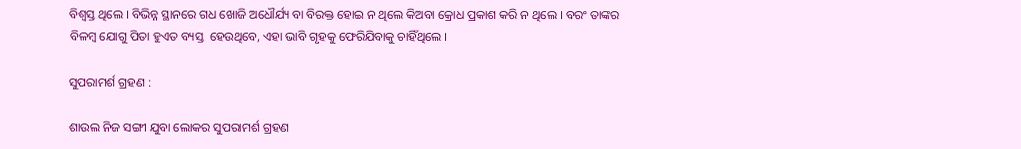ବିଶ୍ଵସ୍ତ ଥିଲେ । ବିଭିନ୍ନ ସ୍ଥାନରେ ଗଧ ଖୋଜି ଅଧୌର୍ଯ୍ୟ ବା ବିରକ୍ତ ହୋଇ ନ ଥିଲେ କିଅବା କ୍ରୋଧ ପ୍ରକାଶ କରି ନ ଥିଲେ । ବରଂ ତାଙ୍କର ବିଳମ୍ବ ଯୋଗୁ ପିତା ହୁଏତ ବ୍ୟସ୍ତ  ହେଉଥିବେ, ଏହା ଭାବି ଗୃହକୁ ଫେରିଯିବାକୁ ଚାହିଁଥିଲେ ।

ସୁପରାମର୍ଶ ଗ୍ରହଣ :

ଶାଉଲ ନିଜ ସଙ୍ଗୀ ଯୁବା ଲୋକର ସୁପରାମର୍ଶ ଗ୍ରହଣ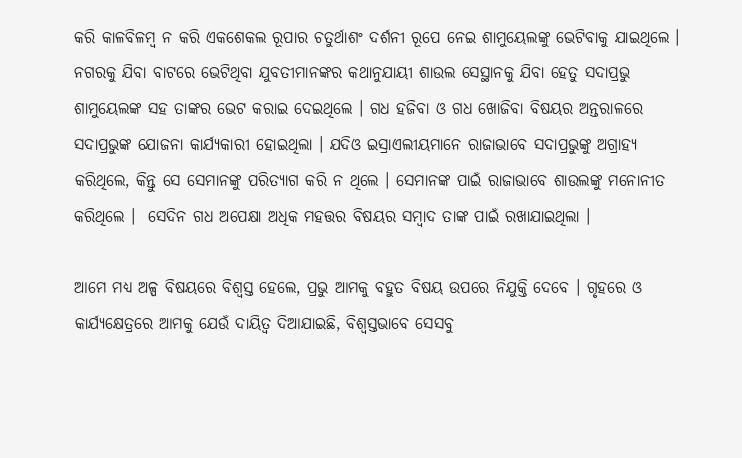କରି କାଳବିଳମ୍ବ ନ କରି ଏକଶେକଲ ରୂପାର ଚତୁର୍ଥାଶଂ ଦର୍ଶନୀ ରୂପେ ନେଇ ଶାମୁୟେଲଙ୍କୁ ଭେଟିବାକୁ ଯାଇଥିଲେ । ନଗରକୁ ଯିବା ବାଟରେ ଭେଟିଥିବା ଯୁବତୀମାନଙ୍କର କଥାନୁଯାୟୀ ଶାଉଲ ସେସ୍ଥାନକୁ ଯିବା ହେତୁ ସଦାପ୍ରଭୁ ଶାମୁୟେଲଙ୍କ ସହ ତାଙ୍କର ଭେଟ କରାଇ ଦେଇଥିଲେ । ଗଧ ହଜିବା ଓ ଗଧ ଖୋଜିବା ବିଷୟର ଅନ୍ତରାଳରେ ସଦାପ୍ରଭୁଙ୍କ ଯୋଜନା କାର୍ଯ୍ୟକାରୀ ହୋଇଥିଲା । ଯଦିଓ ଇସ୍ରାଏଲୀୟମାନେ ରାଜାଭାବେ ସଦାପ୍ରଭୁଙ୍କୁ ଅଗ୍ରାହ୍ୟ କରିଥିଲେ, କିନ୍ତୁ ସେ ସେମାନଙ୍କୁ ପରିତ୍ୟାଗ କରି ନ ଥିଲେ । ସେମାନଙ୍କ ପାଇଁ ରାଜାଭାବେ ଶାଉଲଙ୍କୁ ମନୋନୀତ କରିଥିଲେ ।  ସେଦିନ ଗଧ ଅପେକ୍ଷା ଅଧିକ ମହତ୍ତର ବିଷୟର ସମ୍ବାଦ ତାଙ୍କ ପାଇଁ ରଖାଯାଇଥିଲା ।

ଆମେ ମଧ୍ୟ ଅଳ୍ପ ବିଷୟରେ ବିଶ୍ଵସ୍ତ ହେଲେ, ପ୍ରଭୁ ଆମକୁ ବହୁତ ବିଷୟ ଉପରେ ନିଯୁକ୍ତି ଦେବେ । ଗୃହରେ ଓ କାର୍ଯ୍ୟକ୍ଷେତ୍ରରେ ଆମକୁ ଯେଉଁ ଦାୟିତ୍ବ ଦିଆଯାଇଛି, ବିଶ୍ଵସ୍ତଭାବେ ସେସବୁ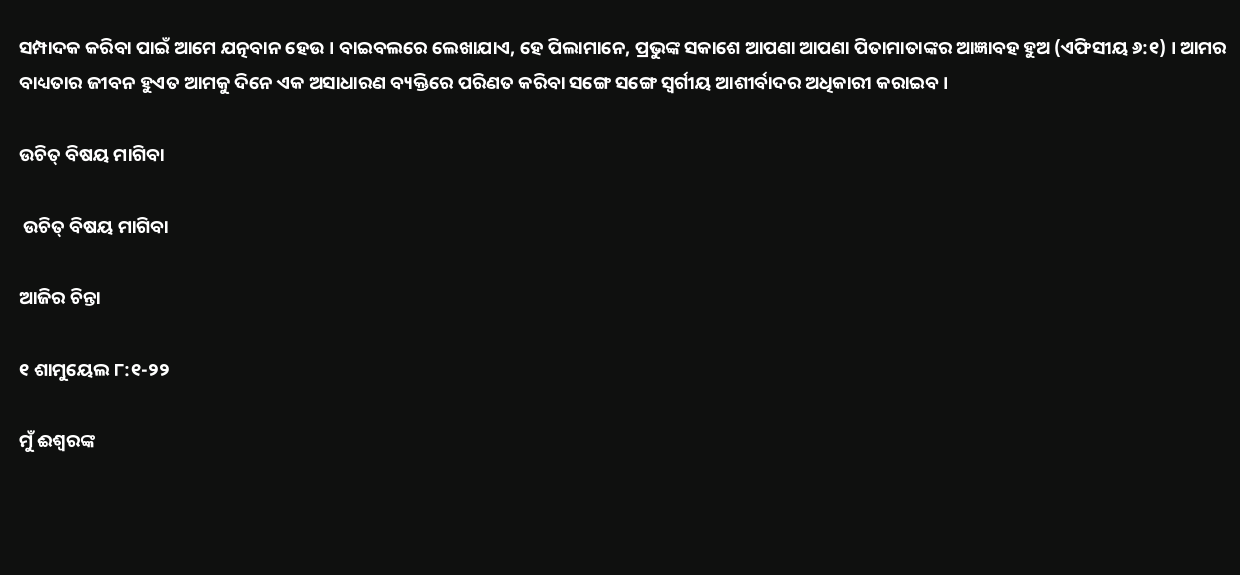ସମ୍ପାଦକ କରିବା ପାଇଁ ଆମେ ଯତ୍ନବାନ ହେଉ । ବାଇବଲରେ ଲେଖାଯାଏ, ହେ ପିଲାମାନେ, ପ୍ରଭୁଙ୍କ ସକାଶେ ଆପଣା ଆପଣା ପିତାମାତାଙ୍କର ଆଜ୍ଞାବହ ହୁଅ (ଏଫିସୀୟ ୬:୧) । ଆମର ବାଧ୍ୟତାର ଜୀବନ ହୁଏତ ଆମକୁ ଦିନେ ଏକ ଅସାଧାରଣ ବ୍ୟକ୍ତିରେ ପରିଣତ କରିବା ସଙ୍ଗେ ସଙ୍ଗେ ସ୍ୱର୍ଗୀୟ ଆଶୀର୍ବାଦର ଅଧିକାରୀ କରାଇବ ।

ଉଚିତ୍ ବିଷୟ ମାଗିବା

 ଉଚିତ୍ ବିଷୟ ମାଗିବା

ଆଜିର ଚିନ୍ତା

୧ ଶାମୁୟେଲ ୮:୧-୨୨

ମୁଁ ଈଶ୍ୱରଙ୍କ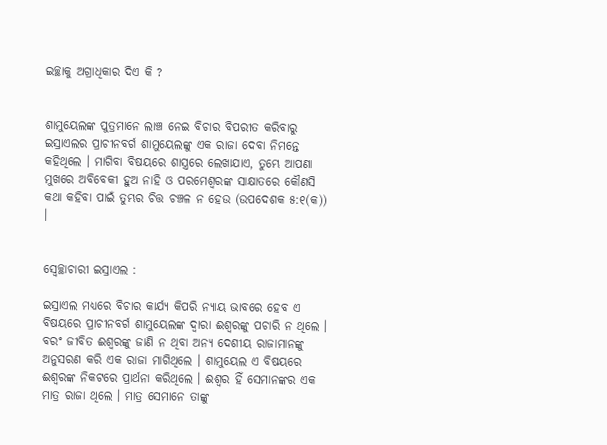ଇଚ୍ଛାକୁ ଅଗ୍ରାଧିକାର ଦିଏ କି ?


ଶାମୁୟେଲଙ୍କ ପୁତ୍ରମାନେ ଲାଞ୍ଚ ନେଇ ବିଚାର ବିପରୀତ କରିବାରୁ ଇସ୍ରାଏଲର ପ୍ରାଚୀନବର୍ଗ ଶାମୁୟେଲଙ୍କୁ ଏକ ରାଜା ଦେବା ନିମନ୍ତେ କହିଥିଲେ । ମାଗିବା ବିଷୟରେ ଶାସ୍ତ୍ରରେ ଲେଖାଯାଏ, ତୁମ୍ଭେ ଆପଣା ମୁଖରେ ଅବିବେକୀ ହୁଅ ନାହି ଓ ପରମେଶ୍ୱରଙ୍କ ସାକ୍ଷାତରେ କୌଣସି କଥା କହିବା ପାଇଁ ତୁମ୍ଭର ଚିତ୍ତ ଚଞ୍ଚଳ ନ ହେଉ (ଉପଦେଶକ ୫:୧(କ)) ।


ସ୍ବେଚ୍ଛାଚାରୀ ଇସ୍ରାଏଲ :

ଇସ୍ରାଏଲ ମଧ୍ୟରେ ବିଚାର କାର୍ଯ୍ୟ କିପରି ନ୍ୟାୟ ଭାବରେ ହେବ ଏ ବିଷୟରେ ପ୍ରାଚୀନବର୍ଗ ଶାମୁୟେଲଙ୍କ ଦ୍ଵାରା ଈଶ୍ୱରଙ୍କୁ ପଚାରି ନ ଥିଲେ । ବରଂ ଜୀବିତ ଈଶ୍ୱରଙ୍କୁ ଜାଣି ନ ଥିବା ଅନ୍ୟ ଦେଶୀୟ ରାଜାମାନଙ୍କୁ ଅନୁସରଣ କରି ଏକ ରାଜା ମାଗିଥିଲେ । ଶାମୁୟେଲ ଏ ବିଷୟରେ ଈଶ୍ୱରଙ୍କ ନିକଟରେ ପ୍ରାର୍ଥନା କରିଥିଲେ । ଈଶ୍ଵର ହିଁ ସେମାନଙ୍କର ଏକ ମାତ୍ର ରାଜା ଥିଲେ । ମାତ୍ର ସେମାନେ ତାଙ୍କୁ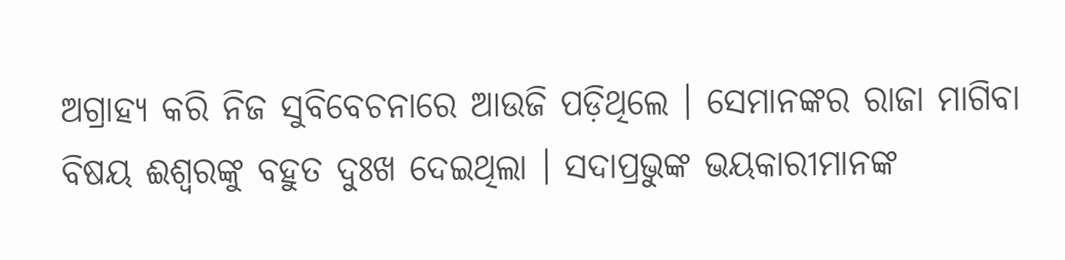ଅଗ୍ରାହ୍ୟ କରି ନିଜ ସୁବିବେଚନାରେ ଆଉଜି ପଡ଼ିଥିଲେ । ସେମାନଙ୍କର ରାଜା ମାଗିବା ବିଷୟ ଈଶ୍ୱରଙ୍କୁ ବହୁତ ଦୁଃଖ ଦେଇଥିଲା । ସଦାପ୍ରଭୁଙ୍କ ଭୟକାରୀମାନଙ୍କ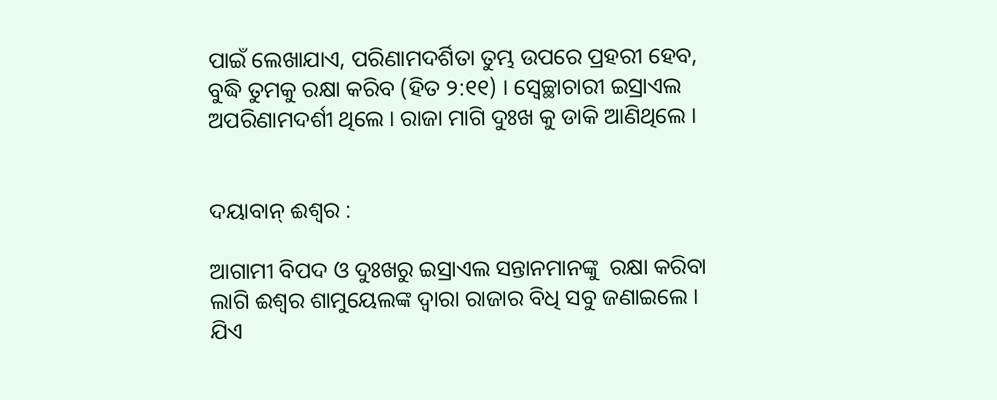ପାଇଁ ଲେଖାଯାଏ, ପରିଣାମଦର୍ଶିତା ତୁମ୍ଭ ଉପରେ ପ୍ରହରୀ ହେବ, ବୁଦ୍ଧି ତୁମକୁ ରକ୍ଷା କରିବ (ହିତ ୨:୧୧) । ସ୍ବେଚ୍ଛାଚାରୀ ଇସ୍ରାଏଲ ଅପରିଣାମଦର୍ଶୀ ଥିଲେ । ରାଜା ମାଗି ଦୁଃଖ କୁ ଡାକି ଆଣିଥିଲେ ।


ଦୟାବାନ୍ ଈଶ୍ଵର :

ଆଗାମୀ ବିପଦ ଓ ଦୁଃଖରୁ ଇସ୍ରାଏଲ ସନ୍ତାନମାନଙ୍କୁ  ରକ୍ଷା କରିବା ଲାଗି ଈଶ୍ଵର ଶାମୁୟେଲଙ୍କ ଦ୍ଵାରା ରାଜାର ବିଧି ସବୁ ଜଣାଇଲେ । ଯିଏ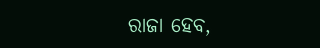ରାଜା ହେବ,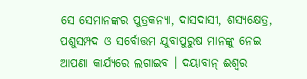ସେ ସେମାନଙ୍କର ପୁତ୍ରକନ୍ୟା, ଦାସଦାସୀ, ଶସ୍ୟକ୍ଷେତ୍ର, ପଶୁସମ୍ପଦ ଓ ସର୍ବୋତ୍ତମ ଯୁବାପୁରୁଷ ମାନଙ୍କୁ ନେଇ ଆପଣା କାର୍ଯ୍ୟରେ ଲଗାଇବ । ଦୟାବାନ୍ ଈଶ୍ଵର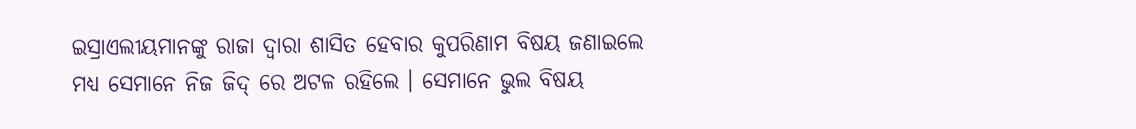ଇସ୍ରାଏଲୀୟମାନଙ୍କୁ ରାଜା ଦ୍ଵାରା ଶାସିତ ହେବାର କୁପରିଣାମ ବିଷୟ ଜଣାଇଲେ ମଧ୍ୟ ସେମାନେ ନିଜ ଜିଦ୍ ରେ ଅଟଳ ରହିଲେ । ସେମାନେ ଭୁଲ ବିଷୟ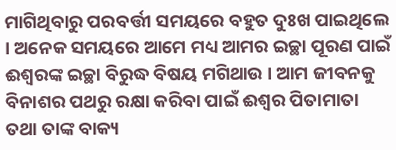ମାଗିଥିବାରୁ ପରବର୍ତ୍ତୀ ସମୟରେ ବହୁତ ଦୁଃଖ ପାଇଥିଲେ । ଅନେକ ସମୟରେ ଆମେ ମଧ୍ୟ ଆମର ଇଚ୍ଛା ପୂରଣ ପାଇଁ ଈଶ୍ୱରଙ୍କ ଇଚ୍ଛା ବିରୁଦ୍ଧ ବିଷୟ ମଗିଥାଉ । ଆମ ଜୀବନକୁ ବିନାଶର ପଥରୁ ରକ୍ଷା କରିବା ପାଇଁ ଈଶ୍ୱର ପିତାମାତା ତଥା ତାଙ୍କ ବାକ୍ୟ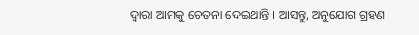ଦ୍ଵାରା ଆମକୁ ଚେତନା ଦେଇଥାନ୍ତି । ଆସନ୍ତୁ, ଅନୁଯୋଗ ଗ୍ରହଣ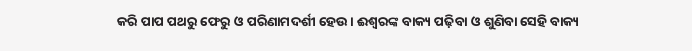କରି ପାପ ପଥରୁ ଫେରୁ ଓ ପରିଣାମଦର୍ଶୀ ହେଉ । ଈଶ୍ୱରଙ୍କ ବାକ୍ୟ ପଢ଼ିବା ଓ ଶୁଣିବା ସେହି ବାକ୍ୟ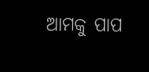ଆମକୁ ପାପ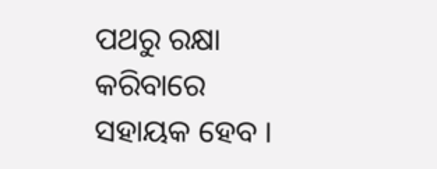ପଥରୁ ରକ୍ଷା କରିବାରେ ସହାୟକ ହେବ ।